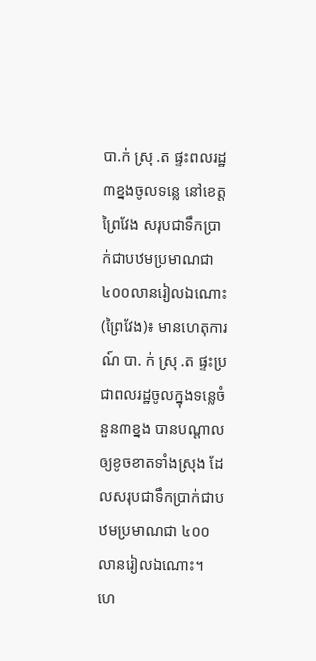បា.ក់ ស្រុ .ត ផ្ទះពលរដ្ឋ ៣ខ្នងចូលទន្លេ នៅខេត្តព្រៃវែង សរុបជាទឹកប្រាក់ជាបឋមប្រមាណជា ៤០០លានរៀលឯណោះ
(ព្រៃវែង)៖ មានហេតុការណ៍ បា. ក់ ស្រុ .ត ផ្ទះប្រជាពលរដ្ឋចូលក្នុងទន្លេចំនួន៣ខ្នង បានបណ្តាលឲ្យខូចខាតទាំងស្រុង ដែលសរុបជាទឹកប្រាក់ជាបឋមប្រមាណជា ៤០០លានរៀលឯណោះ។
ហេ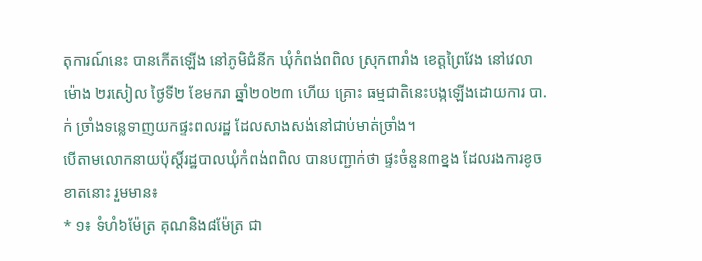តុការណ៍នេះ បានកើតឡើង នៅភូមិជំនីក ឃុំកំពង់ពពិល ស្រុកពារាំង ខេត្តព្រៃវែង នៅវេលាម៉ោង ២រសៀល ថ្ងៃទី២ ខែមករា ឆ្នាំ២០២៣ ហើយ គ្រោះ ធម្មជាតិនេះបង្កឡើងដោយការ បា.ក់ ច្រាំងទន្លេទាញយកផ្ទះពលរដ្ឋ ដែលសាងសង់នៅជាប់មាត់ច្រាំង។
បើតាមលោកនាយប៉ុស្តិ៍រដ្ឋបាលឃុំកំពង់ពពិល បានបញ្ជាក់ថា ផ្ទះចំនួន៣ខ្នង ដែលរងការខូចខាតនោះ រួមមាន៖
* ១៖ ទំហំ៦ម៉ែត្រ គុណនិង៨ម៉ែត្រ ជា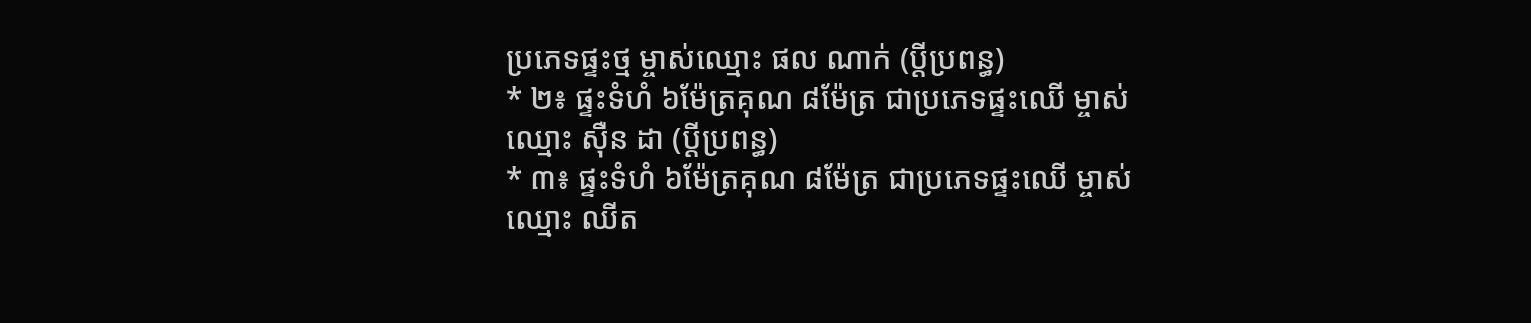ប្រភេទផ្ទះថ្ម ម្ចាស់ឈ្មោះ ផល ណាក់ (ប្ដីប្រពន្ធ)
* ២៖ ផ្ទះទំហំ ៦ម៉ែត្រគុណ ៨ម៉ែត្រ ជាប្រភេទផ្ទះឈើ ម្ចាស់ឈ្មោះ ស៊ឺន ដា (ប្ដីប្រពន្ធ)
* ៣៖ ផ្ទះទំហំ ៦ម៉ែត្រគុណ ៨ម៉ែត្រ ជាប្រភេទផ្ទះឈើ ម្ចាស់ឈ្មោះ ឈីត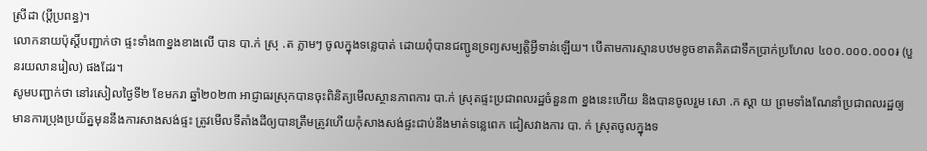ស្រីដា (ប្ដីប្រពន្ធ)។
លោកនាយប៉ុស្តិ៍បញ្ជាក់ថា ផ្ទះទាំង៣ខ្នងខាងលើ បាន បា.ក់ ស្រុ .ត ភ្លាមៗ ចូលក្នុងទន្លេបាត់ ដោយពុំបានជញ្ជូនទ្រព្យសម្បត្តិអ្វីទាន់ឡើយ។ បើតាមការស្មានបឋមខូចខាតគិតជាទឹកប្រាក់ប្រហែល ៤០០.០០០.០០០៛ (បួនរយលានរៀល) ផងដែរ។
សូមបញ្ជាក់ថា នៅរសៀលថ្ងៃទី២ ខែមករា ឆ្នាំ២០២៣ អាជ្ញាធរស្រុកបានចុះពិនិត្យមើលស្ថានភាពការ បា.ក់ ស្រុតផ្ទះប្រជាពលរដ្ឋចំនួន៣ ខ្នងនេះហើយ និងបានចូលរួម សោ .ក ស្ដា យ ព្រមទាំងណែនាំប្រជាពលរដ្ឋឲ្យមានការប្រុងប្រយ័ត្នមុននឹងការសាងសង់ផ្ទះ ត្រូវមើលទីតាំងដីឲ្យបានត្រឹមត្រូវហើយកុំសាងសង់ផ្ទះជាប់នឹងមាត់ទន្លេពេក ជៀសវាងការ បា. ក់ ស្រុតចូលក្នុងទ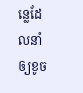ន្លេដែលនាំឲ្យខូច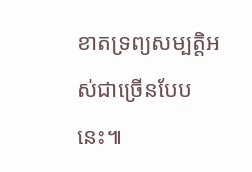ខាតទ្រព្យសម្បត្តិអស់ជាច្រើនបែបនេះ៕